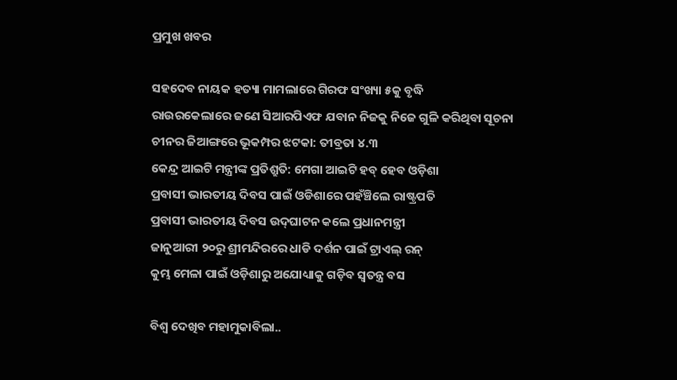ପ୍ରମୁଖ ଖବର

ସହଦେବ ନାୟକ ହତ୍ୟା ମାମଲାରେ ଗିରଫ ସଂଖ୍ୟା ୫କୁ ବୃଦ୍ଧି
ରାଉରକେଲାରେ ଜଣେ ସିଆରପିଏଫ ଯବାନ ନିଜକୁ ନିଜେ ଗୁଳି କରିଥିବା ସୂଚନା
ଚୀନର ଜିଆଙ୍ଗରେ ଭୂକମ୍ପର ଝଟକା: ତୀବ୍ରତା ୪.୩
କେନ୍ଦ୍ର ଆଇଟି ମନ୍ତ୍ରୀଙ୍କ ପ୍ରତିଶ୍ରୁତି: ମେଗା ଆଇଟି ହବ୍ ହେବ ଓଡ଼ିଶା
ପ୍ରବାସୀ ଭାରତୀୟ ଦିବସ ପାଇଁ ଓଡିଶାରେ ପହଁଞ୍ଚିଲେ ରାଷ୍ଟ୍ରପତି
ପ୍ରବାସୀ ଭାରତୀୟ ଦିବସ ଉଦ୍‌ଘାଟନ କଲେ ପ୍ରଧାନମନ୍ତ୍ରୀ
ଜାନୁଆରୀ ୨୦ରୁ ଶ୍ରୀମନ୍ଦିରରେ ଧାଡି ଦର୍ଶନ ପାଇଁ ଟ୍ରାଏଲ୍ ରନ୍
କୁମ୍ଭ ମେଳା ପାଇଁ ଓଡ଼ିଶାରୁ ଅଯୋଧ୍ୟାକୁ ଗଡ଼ିବ ସ୍ୱତନ୍ତ୍ର ବସ

ବିଶ୍ୱ ଦେଖିବ ମହାମୁକାବିଲା..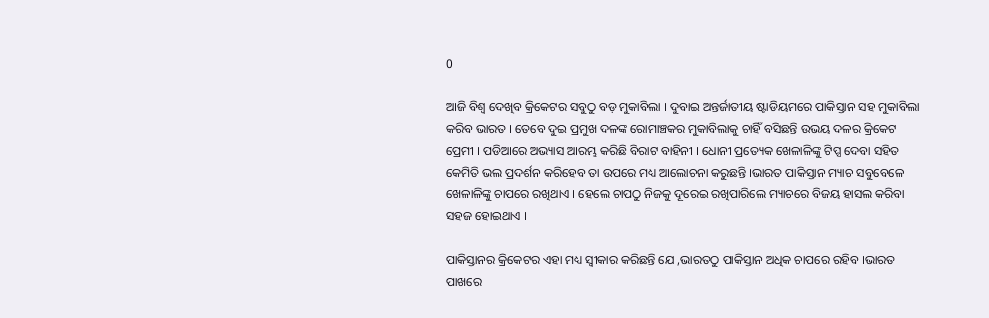0

ଆଜି ବିଶ୍ୱ ଦେଖିବ କ୍ରିକେଟର ସବୁଠୁ ବଡ଼ ମୁକାବିଲା । ଦୁବାଇ ଅନ୍ତର୍ଜାତୀୟ ଷ୍ଟାଡିୟମରେ ପାକିସ୍ତାନ ସହ ମୁକାବିଲା କରିବ ଭାରତ । ତେବେ ଦୁଇ ପ୍ରମୁଖ ଦଳଙ୍କ ରୋମାଞ୍ଚକର ମୁକାବିଲାକୁ ଚାହିଁ ବସିଛନ୍ତି ଉଭୟ ଦଳର କ୍ରିକେଟ ପ୍ରେମୀ । ପଡିଆରେ ଅଭ୍ୟାସ ଆରମ୍ଭ କରିଛି ବିରାଟ ବାହିନୀ । ଧୋନୀ ପ୍ରତ୍ୟେକ ଖେଳାଳିଙ୍କୁ ଟିପ୍ସ ଦେବା ସହିତ କେମିତି ଭଲ ପ୍ରଦର୍ଶନ କରିହେବ ତା ଉପରେ ମଧ୍ୟ ଆଲୋଚନା କରୁଛନ୍ତି ।ଭାରତ ପାକିସ୍ତାନ ମ୍ୟାଚ ସବୁବେଳେ ଖେଳାଳିଙ୍କୁ ଚାପରେ ରଖିଥାଏ । ହେଲେ ଚାପଠୁ ନିଜକୁ ଦୂରେଇ ରଖିପାରିଲେ ମ୍ୟାଚରେ ବିଜୟ ହାସଲ କରିବା ସହଜ ହୋଇଥାଏ ।

ପାକିସ୍ତାନର କ୍ରିକେଟର ଏହା ମଧ୍ୟ ସ୍ୱୀକାର କରିଛନ୍ତି ଯେ ,ଭାରତଠୁ ପାକିସ୍ତାନ ଅଧିକ ଚାପରେ ରହିବ ।ଭାରତ ପାଖରେ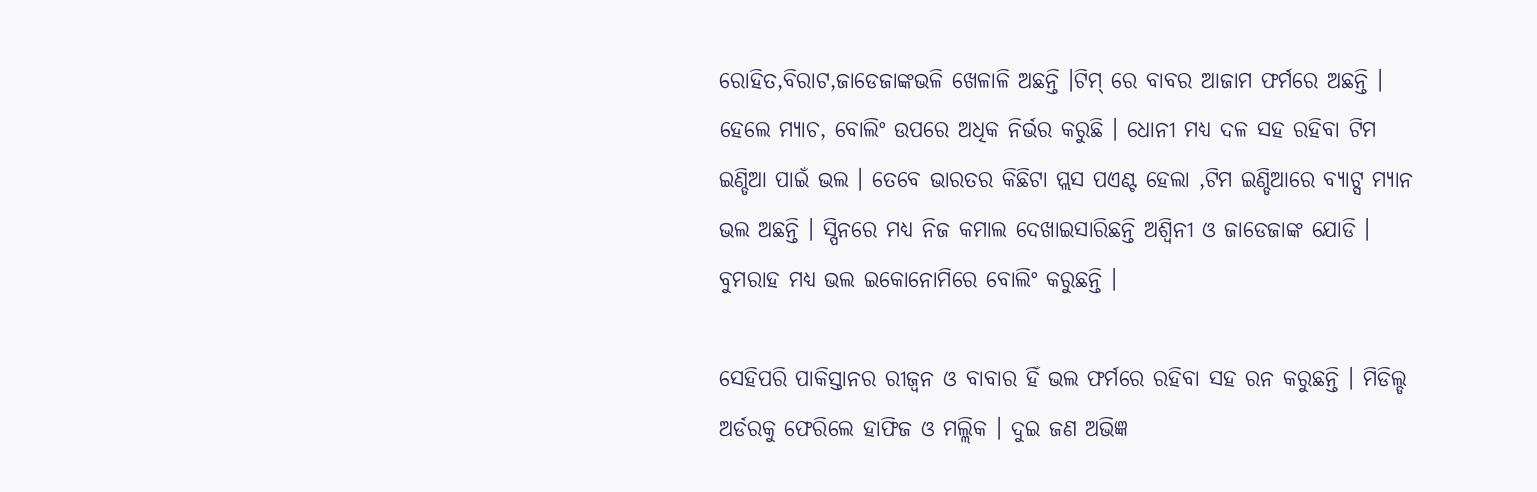ରୋହିତ,ବିରାଟ,ଜାଡେଜାଙ୍କଭଳି ଖେଳାଳି ଅଛନ୍ତି ।ଟିମ୍ ରେ ବାବର ଆଜାମ ଫର୍ମରେ ଅଛନ୍ତି । ହେଲେ ମ୍ୟାଚ, ବୋଲିଂ ଉପରେ ଅଧିକ ନିର୍ଭର କରୁଛି । ଧୋନୀ ମଧ୍ୟ ଦଳ ସହ ରହିବା ଟିମ ଇଣ୍ଡିଆ ପାଇଁ ଭଲ । ତେବେ ଭାରତର କିଛିଟା ପ୍ଲସ ପଏଣ୍ଟ ହେଲା ,ଟିମ ଇଣ୍ଡିଆରେ ବ୍ୟାଟ୍ସ ମ୍ୟାନ ଭଲ ଅଛନ୍ତି । ସ୍ପିନରେ ମଧ୍ୟ ନିଜ କମାଲ ଦେଖାଇସାରିଛନ୍ତି ଅଶ୍ୱିନୀ ଓ ଜାଡେଜାଙ୍କ ଯୋଡି । ବୁମରାହ ମଧ୍ୟ ଭଲ ଇକୋନୋମିରେ ବୋଲିଂ କରୁଛନ୍ତି ।

ସେହିପରି ପାକିସ୍ତାନର ରୀଜ୍ୱନ ଓ ବାବାର ହିଁ ଭଲ ଫର୍ମରେ ରହିବା ସହ ରନ କରୁଛନ୍ତି । ମିଡିଲ୍ଡ ଅର୍ଡରକୁ ଫେରିଲେ ହାଫିଜ ଓ ମଲ୍ଲିକ । ଦୁଇ ଜଣ ଅଭିଜ୍ଞ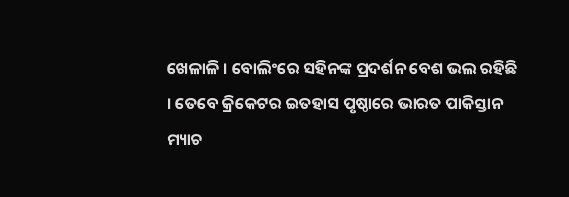ଖେଳାଳି । ବୋଲିଂରେ ସହିନଙ୍କ ପ୍ରଦର୍ଶନ ବେଶ ଭଲ ରହିଛି । ତେବେ କ୍ରିକେଟର ଇତହାସ ପୃଷ୍ଠାରେ ଭାରତ ପାକିସ୍ତାନ ମ୍ୟାଚ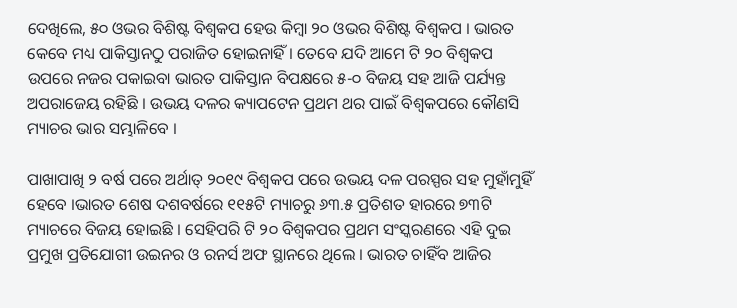ଦେଖିଲେ, ୫୦ ଓଭର ବିଶିଷ୍ଟ ବିଶ୍ୱକପ ହେଉ କିମ୍ବା ୨୦ ଓଭର ବିଶିଷ୍ଟ ବିଶ୍ୱକପ । ଭାରତ କେବେ ମଧ୍ୟ ପାକିସ୍ତାନଠୁ ପରାଜିତ ହୋଇନାହିଁ । ତେବେ ଯଦି ଆମେ ଟି ୨୦ ବିଶ୍ୱକପ ଉପରେ ନଜର ପକାଇବା ଭାରତ ପାକିସ୍ତାନ ବିପକ୍ଷରେ ୫-୦ ବିଜୟ ସହ ଆଜି ପର୍ଯ୍ୟନ୍ତ ଅପରାଜେୟ ରହିଛି । ଉଭୟ ଦଳର କ୍ୟାପଟେନ ପ୍ରଥମ ଥର ପାଇଁ ବିଶ୍ୱକପରେ କୌଣସି ମ୍ୟାଚର ଭାର ସମ୍ଭାଳିବେ ।

ପାଖାପାଖି ୨ ବର୍ଷ ପରେ ଅର୍ଥାତ୍ ୨୦୧୯ ବିଶ୍ୱକପ ପରେ ଉଭୟ ଦଳ ପରସ୍ପର ସହ ମୁହାଁମୁହିଁ ହେବେ ।ଭାରତ ଶେଷ ଦଶବର୍ଷରେ ୧୧୫ଟି ମ୍ୟାଚରୁ ୬୩.୫ ପ୍ରତିଶତ ହାରରେ ୭୩ଟି ମ୍ୟାଚରେ ବିଜୟ ହୋଇଛି । ସେହିପରି ଟି ୨୦ ବିଶ୍ୱକପର ପ୍ରଥମ ସଂସ୍କରଣରେ ଏହି ଦୁଇ ପ୍ରମୁଖ ପ୍ରତିଯୋଗୀ ଉଇନର ଓ ରନର୍ସ ଅଫ ସ୍ଥାନରେ ଥିଲେ । ଭାରତ ଚାହିଁବ ଆଜିର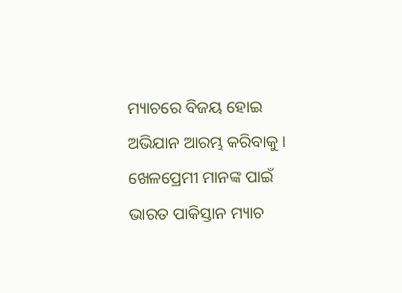ମ୍ୟାଚରେ ବିଜୟ ହୋଇ ଅଭିଯାନ ଆରମ୍ଭ କରିବାକୁ । ଖେଳପ୍ରେମୀ ମାନଙ୍କ ପାଇଁ ଭାରତ ପାକିସ୍ତାନ ମ୍ୟାଚ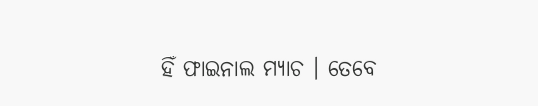ହିଁ ଫାଇନାଲ ମ୍ୟାଚ । ତେବେ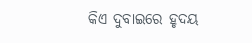କିଏ ଦୁବାଇରେ ହୃଦୟ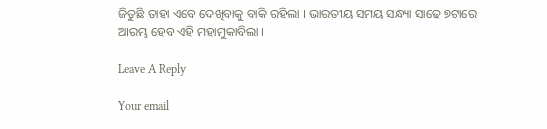ଜିତୁଛି ତାହା ଏବେ ଦେଖିବାକୁ ବାକି ରହିଲା । ଭାରତୀୟ ସମୟ ସନ୍ଧ୍ୟା ସାଢେ ୭ଟାରେ ଆରମ୍ଭ ହେବ ଏହି ମହାମୁକାବିଲା ।

Leave A Reply

Your email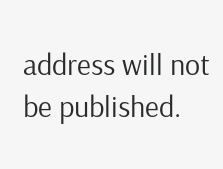address will not be published.